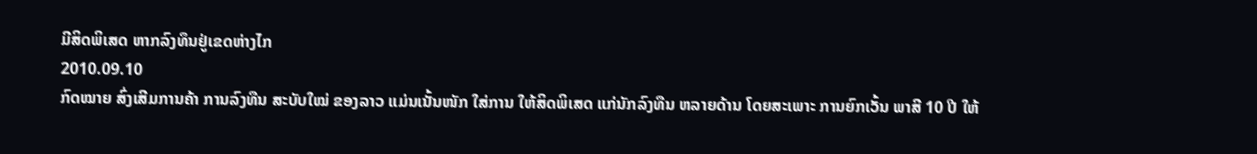ມີສິດພິເສດ ຫາກລົງທຶນຢູ່ເຂດຫ່າງໄກ
2010.09.10
ກົດໝາຍ ສົ່ງເສີມການຄ້າ ການລົງທືນ ສະບັບໃໝ່ ຂອງລາວ ແມ່ນເນັ້ນໜັກ ໃສ່ການ ໃຫ້ສິດພິເສດ ແກ່ນັກລົງທືນ ຫລາຍດ້ານ ໂດຍສະເພາະ ການຍົກເວັ້ນ ພາສີ 10 ປີ ໃຫ້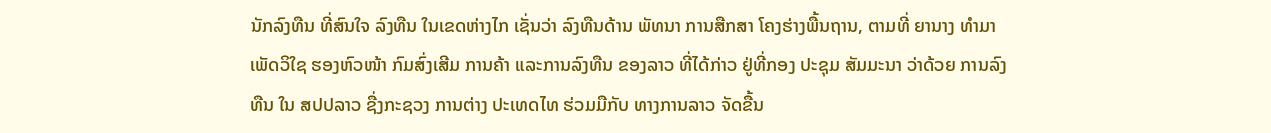ນັກລົງທືນ ທີ່ສົນໃຈ ລົງທືນ ໃນເຂດຫ່າງໄກ ເຊັ່ນວ່າ ລົງທືນດ້ານ ພັທນາ ການສືກສາ ໂຄງຮ່າງພື້ນຖານ, ຕາມທີ່ ຍານາງ ທໍາມາ ເພັດວິໃຊ ຮອງຫົວໜ້າ ກົມສົ່ງເສີມ ການຄ້າ ແລະການລົງທືນ ຂອງລາວ ທີ່ໄດ້ກ່າວ ຢູ່ທີ່ກອງ ປະຊຸມ ສັມມະນາ ວ່າດ້ວຍ ການລົງທືນ ໃນ ສປປລາວ ຊື່ງກະຊວງ ການຕ່າງ ປະເທດໄທ ຮ່ວມມືກັບ ທາງການລາວ ຈັດຂື້ນ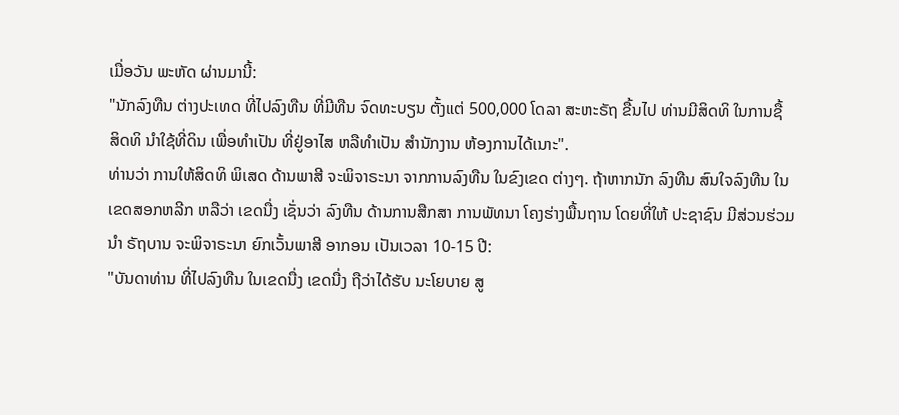ເມື່ອວັນ ພະຫັດ ຜ່ານມານີ້:
"ນັກລົງທືນ ຕ່າງປະເທດ ທີ່ໄປລົງທືນ ທີ່ມີທືນ ຈົດທະບຽນ ຕັ້ງແຕ່ 500,000 ໂດລາ ສະຫະຣັຖ ຂື້ນໄປ ທ່ານມີສິດທິ ໃນການຊື້ ສິດທິ ນໍາໃຊ້ທີ່ດິນ ເພື່ອທໍາເປັນ ທີ່ຢູ່ອາໄສ ຫລືທໍາເປັນ ສໍານັກງານ ຫ້ອງການໄດ້ເນາະ".
ທ່ານວ່າ ການໃຫ້ສິດທິ ພິເສດ ດ້ານພາສີ ຈະພິຈາຣະນາ ຈາກການລົງທືນ ໃນຂົງເຂດ ຕ່າງໆ. ຖ້າຫາກນັກ ລົງທືນ ສົນໃຈລົງທືນ ໃນເຂດສອກຫລີກ ຫລືວ່າ ເຂດນື່ງ ເຊັ່ນວ່າ ລົງທືນ ດ້ານການສືກສາ ການພັທນາ ໂຄງຮ່າງພື້ນຖານ ໂດຍທີ່ໃຫ້ ປະຊາຊົນ ມີສ່ວນຮ່ວມນໍາ ຣັຖບານ ຈະພິຈາຣະນາ ຍົກເວັ້ນພາສີ ອາກອນ ເປັນເວລາ 10-15 ປີ:
"ບັນດາທ່ານ ທີ່ໄປລົງທືນ ໃນເຂດນື່ງ ເຂດນື່ງ ຖືວ່າໄດ້ຮັບ ນະໂຍບາຍ ສູ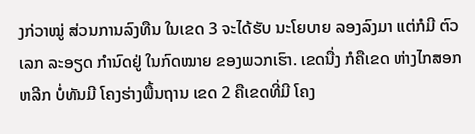ງກ່ວາໝູ່ ສ່ວນການລົງທືນ ໃນເຂດ 3 ຈະໄດ້ຮັບ ນະໂຍບາຍ ລອງລົງມາ ແຕ່ກໍມີ ຕົວເລກ ລະອຽດ ກໍານົດຢູ່ ໃນກົດໝາຍ ຂອງພວກເຮົາ. ເຂດນື່ງ ກໍຄືເຂດ ຫ່າງໄກສອກຫລີກ ບໍ່ທັນມີ ໂຄງຮ່າງພື້ນຖານ ເຂດ 2 ຄືເຂດທີ່ມີ ໂຄງ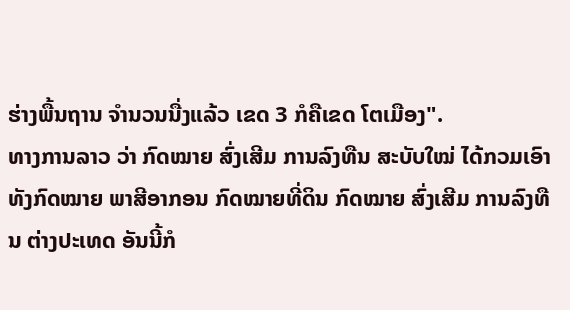ຮ່າງພື້ນຖານ ຈໍານວນນື່ງແລ້ວ ເຂດ 3 ກໍຄືເຂດ ໂຕເມືອງ".
ທາງການລາວ ວ່າ ກົດໝາຍ ສົ່ງເສີມ ການລົງທືນ ສະບັບໃໝ່ ໄດ້ກວມເອົາ ທັງກົດໝາຍ ພາສີອາກອນ ກົດໝາຍທີ່ດິນ ກົດໝາຍ ສົ່ງເສີມ ການລົງທືນ ຕ່າງປະເທດ ອັນນີ້ກໍ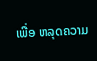ເພື່ອ ຫລຸດຄວາມ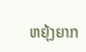ຫຍຸ້ງຍາກ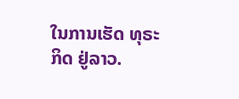ໃນການເຮັດ ທຸຣະກິດ ຢູ່ລາວ.